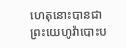ហេតុនោះបានជាព្រះយេហូវ៉ាបោះប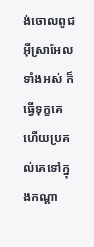ង់ចោលពូជអ៊ីស្រាអែលទាំងអស់ ក៏ធ្វើទុក្ខគេ ហើយប្រគល់គេទៅក្នុងកណ្ដា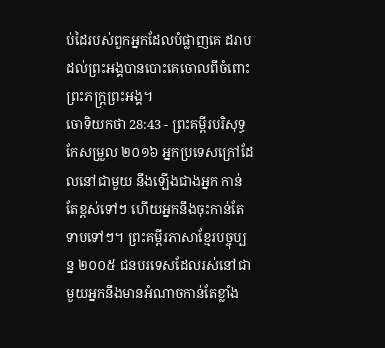ប់ដៃរបស់ពួកអ្នកដែលបំផ្លាញគេ ដរាបដល់ព្រះអង្គបានបោះគេចោលពីចំពោះព្រះភក្ត្រព្រះអង្គ។
ចោទិយកថា 28:43 - ព្រះគម្ពីរបរិសុទ្ធកែសម្រួល ២០១៦ អ្នកប្រទេសក្រៅដែលនៅជាមួយ នឹងឡើងជាងអ្នក កាន់តែខ្ពស់ទៅៗ ហើយអ្នកនឹងចុះកាន់តែទាបទៅៗ។ ព្រះគម្ពីរភាសាខ្មែរបច្ចុប្បន្ន ២០០៥ ជនបរទេសដែលរស់នៅជាមួយអ្នកនឹងមានអំណាចកាន់តែខ្លាំង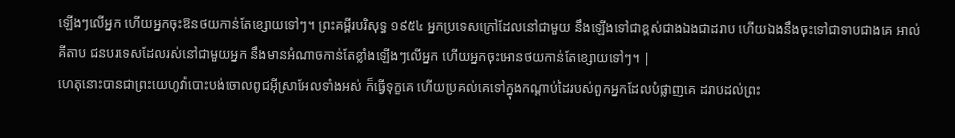ឡើងៗលើអ្នក ហើយអ្នកចុះឱនថយកាន់តែខ្សោយទៅៗ។ ព្រះគម្ពីរបរិសុទ្ធ ១៩៥៤ អ្នកប្រទេសក្រៅដែលនៅជាមួយ នឹងឡើងទៅជាខ្ពស់ជាងឯងជាដរាប ហើយឯងនឹងចុះទៅជាទាបជាងគេ អាល់គីតាប ជនបរទេសដែលរស់នៅជាមួយអ្នក នឹងមានអំណាចកាន់តែខ្លាំងឡើងៗលើអ្នក ហើយអ្នកចុះអោនថយកាន់តែខ្សោយទៅៗ។ |
ហេតុនោះបានជាព្រះយេហូវ៉ាបោះបង់ចោលពូជអ៊ីស្រាអែលទាំងអស់ ក៏ធ្វើទុក្ខគេ ហើយប្រគល់គេទៅក្នុងកណ្ដាប់ដៃរបស់ពួកអ្នកដែលបំផ្លាញគេ ដរាបដល់ព្រះ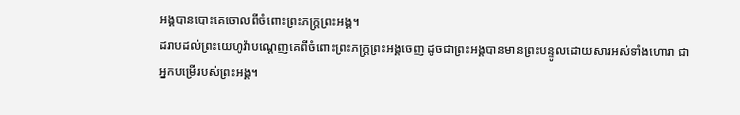អង្គបានបោះគេចោលពីចំពោះព្រះភក្ត្រព្រះអង្គ។
ដរាបដល់ព្រះយេហូវ៉ាបណ្តេញគេពីចំពោះព្រះភក្ត្រព្រះអង្គចេញ ដូចជាព្រះអង្គបានមានព្រះបន្ទូលដោយសារអស់ទាំងហោរា ជាអ្នកបម្រើរបស់ព្រះអង្គ។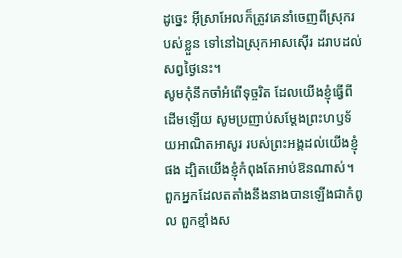ដូច្នេះ អ៊ីស្រាអែលក៏ត្រូវគេនាំចេញពីស្រុករបស់ខ្លួន ទៅនៅឯស្រុកអាសស៊ើរ ដរាបដល់សព្វថ្ងៃនេះ។
សូមកុំនឹកចាំអំពើទុច្ចរិត ដែលយើងខ្ញុំធ្វើពីដើមឡើយ សូមប្រញាប់សម្ដែងព្រះហឫទ័យអាណិតអាសូរ របស់ព្រះអង្គដល់យើងខ្ញុំផង ដ្បិតយើងខ្ញុំកំពុងតែអាប់ឱនណាស់។
ពួកអ្នកដែលតតាំងនឹងនាងបានឡើងជាកំពូល ពួកខ្មាំងស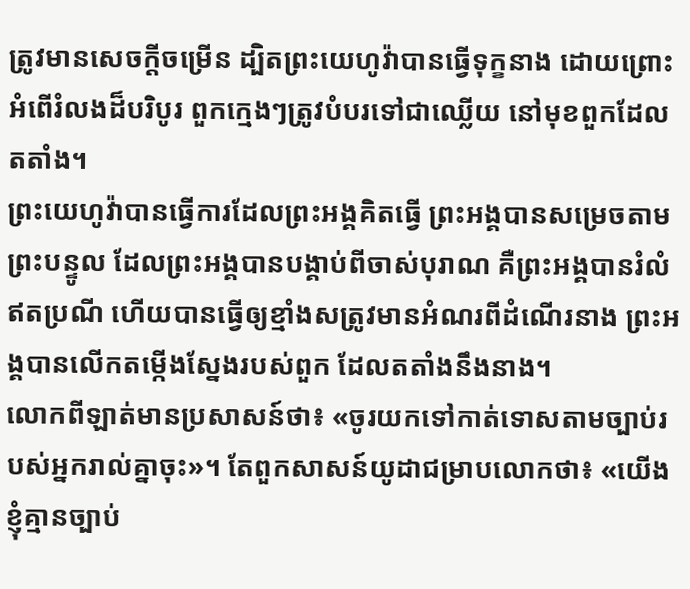ត្រូវមានសេចក្ដីចម្រើន ដ្បិតព្រះយេហូវ៉ាបានធ្វើទុក្ខនាង ដោយព្រោះអំពើរំលងដ៏បរិបូរ ពួកក្មេងៗត្រូវបំបរទៅជាឈ្លើយ នៅមុខពួកដែលតតាំង។
ព្រះយេហូវ៉ាបានធ្វើការដែលព្រះអង្គគិតធ្វើ ព្រះអង្គបានសម្រេចតាមព្រះបន្ទូល ដែលព្រះអង្គបានបង្គាប់ពីចាស់បុរាណ គឺព្រះអង្គបានរំលំ ឥតប្រណី ហើយបានធ្វើឲ្យខ្មាំងសត្រូវមានអំណរពីដំណើរនាង ព្រះអង្គបានលើកតម្កើងស្នែងរបស់ពួក ដែលតតាំងនឹងនាង។
លោកពីឡាត់មានប្រសាសន៍ថា៖ «ចូរយកទៅកាត់ទោសតាមច្បាប់របស់អ្នករាល់គ្នាចុះ»។ តែពួកសាសន៍យូដាជម្រាបលោកថា៖ «យើងខ្ញុំគ្មានច្បាប់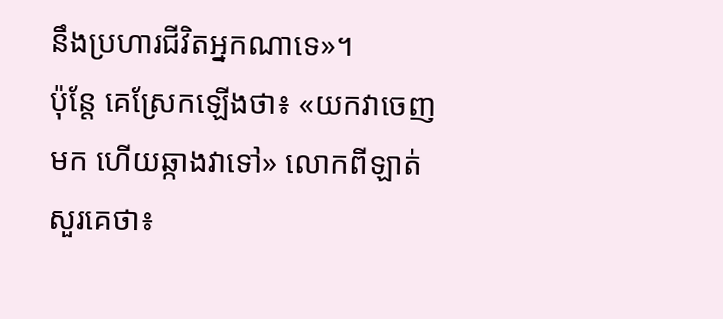នឹងប្រហារជីវិតអ្នកណាទេ»។
ប៉ុន្តែ គេស្រែកឡើងថា៖ «យកវាចេញមក ហើយឆ្កាងវាទៅ» លោកពីឡាត់សួរគេថា៖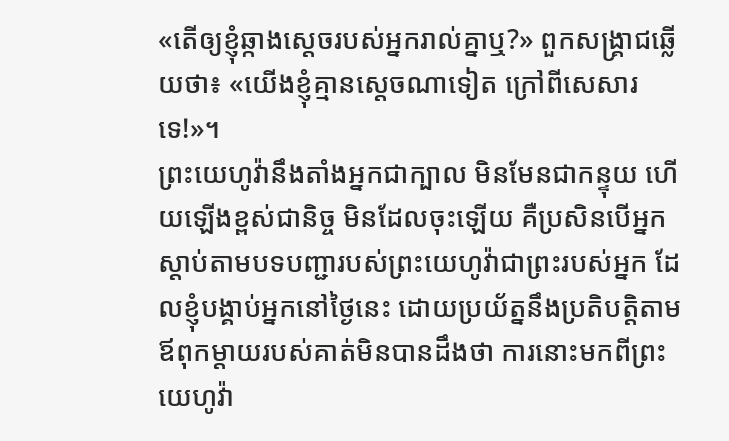«តើឲ្យខ្ញុំឆ្កាងស្តេចរបស់អ្នករាល់គ្នាឬ?» ពួកសង្គ្រាជឆ្លើយថា៖ «យើងខ្ញុំគ្មានស្តេចណាទៀត ក្រៅពីសេសារទេ!»។
ព្រះយេហូវ៉ានឹងតាំងអ្នកជាក្បាល មិនមែនជាកន្ទុយ ហើយឡើងខ្ពស់ជានិច្ច មិនដែលចុះឡើយ គឺប្រសិនបើអ្នកស្តាប់តាមបទបញ្ជារបស់ព្រះយេហូវ៉ាជាព្រះរបស់អ្នក ដែលខ្ញុំបង្គាប់អ្នកនៅថ្ងៃនេះ ដោយប្រយ័ត្ននឹងប្រតិបតិ្តតាម
ឪពុកម្តាយរបស់គាត់មិនបានដឹងថា ការនោះមកពីព្រះយេហូវ៉ា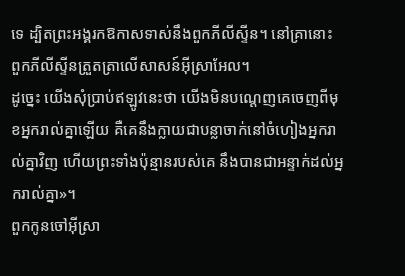ទេ ដ្បិតព្រះអង្គរកឱកាសទាស់នឹងពួកភីលីស្ទីន។ នៅគ្រានោះ ពួកភីលីស្ទីនត្រួតត្រាលើសាសន៍អ៊ីស្រាអែល។
ដូច្នេះ យើងសុំប្រាប់ឥឡូវនេះថា យើងមិនបណ្តេញគេចេញពីមុខអ្នករាល់គ្នាឡើយ គឺគេនឹងក្លាយជាបន្លាចាក់នៅចំហៀងអ្នករាល់គ្នាវិញ ហើយព្រះទាំងប៉ុន្មានរបស់គេ នឹងបានជាអន្ទាក់ដល់អ្នករាល់គ្នា»។
ពួកកូនចៅអ៊ីស្រា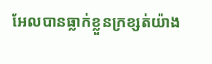អែលបានធ្លាក់ខ្លួនក្រខ្សត់យ៉ាង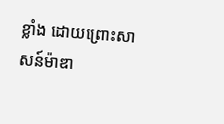ខ្លាំង ដោយព្រោះសាសន៍ម៉ាឌា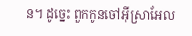ន។ ដូច្នេះ ពួកកូនចៅអ៊ីស្រាអែល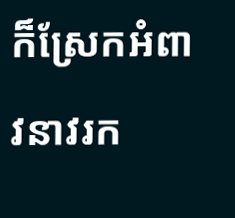ក៏ស្រែកអំពាវនាវរក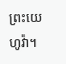ព្រះយេហូវ៉ា។